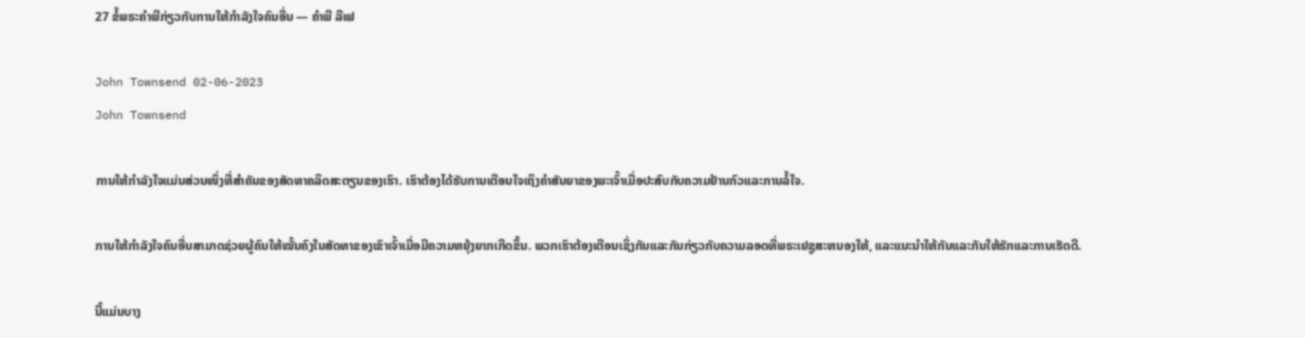27 ຂໍ້ພຣະຄໍາພີກ່ຽວກັບການໃຫ້ກໍາລັງໃຈຄົນອື່ນ — ຄໍາພີ ລີເຟ

John Townsend 02-06-2023
John Townsend

ການໃຫ້ກຳລັງໃຈແມ່ນສ່ວນໜຶ່ງທີ່ສຳຄັນຂອງສັດທາຄລິດສະຕຽນຂອງເຮົາ. ເຮົາຕ້ອງໄດ້ຮັບການເຕືອນໃຈເຖິງຄຳສັນຍາຂອງພະເຈົ້າເມື່ອປະສົບກັບຄວາມຢ້ານກົວແລະການລໍ້ໃຈ.

ການໃຫ້ກຳລັງໃຈຄົນອື່ນສາມາດຊ່ວຍຜູ້ຄົນໃຫ້ໝັ້ນຄົງໃນສັດທາຂອງເຂົາເຈົ້າເມື່ອມີຄວາມຫຍຸ້ງຍາກເກີດຂຶ້ນ. ພວກເຮົາຕ້ອງເຕືອນເຊິ່ງກັນແລະກັນກ່ຽວກັບຄວາມລອດທີ່ພຣະເຢຊູສະຫນອງໃຫ້, ແລະແນະນໍາໃຫ້ກັນແລະກັນໃຫ້ຮັກແລະການເຮັດດີ.

ນີ້ແມ່ນບາງ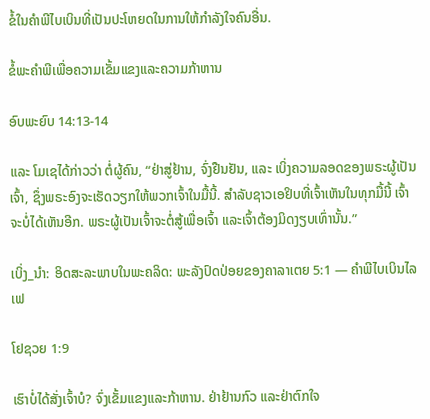ຂໍ້ໃນຄຳພີໄບເບິນທີ່ເປັນປະໂຫຍດໃນການໃຫ້ກຳລັງໃຈຄົນອື່ນ.

ຂໍ້ພະຄຳພີເພື່ອຄວາມເຂັ້ມແຂງແລະຄວາມກ້າຫານ

ອົບພະຍົບ 14:13-14

ແລະ ໂມເຊໄດ້ກ່າວວ່າ ຕໍ່ຜູ້ຄົນ, “ຢ່າສູ່ຢ້ານ, ຈົ່ງຢືນຢັນ, ແລະ ເບິ່ງຄວາມລອດຂອງພຣະຜູ້ເປັນເຈົ້າ, ຊຶ່ງພຣະອົງຈະເຮັດວຽກໃຫ້ພວກເຈົ້າໃນມື້ນີ້. ສຳລັບຊາວເອຢິບທີ່ເຈົ້າເຫັນໃນທຸກມື້ນີ້ ເຈົ້າຈະບໍ່ໄດ້ເຫັນອີກ. ພຣະຜູ້ເປັນເຈົ້າຈະຕໍ່ສູ້ເພື່ອເຈົ້າ ແລະເຈົ້າຕ້ອງມິດງຽບເທົ່ານັ້ນ.”

ເບິ່ງ_ນຳ: ອິດສະລະພາບໃນພະຄລິດ: ພະລັງປົດປ່ອຍຂອງຄາລາເຕຍ 5:1 — ຄໍາພີໄບເບິນໄລເຟ

ໂຢຊວຍ 1:9

ເຮົາບໍ່ໄດ້ສັ່ງເຈົ້າບໍ? ຈົ່ງເຂັ້ມແຂງແລະກ້າຫານ. ຢ່າຢ້ານກົວ ແລະຢ່າຕົກໃຈ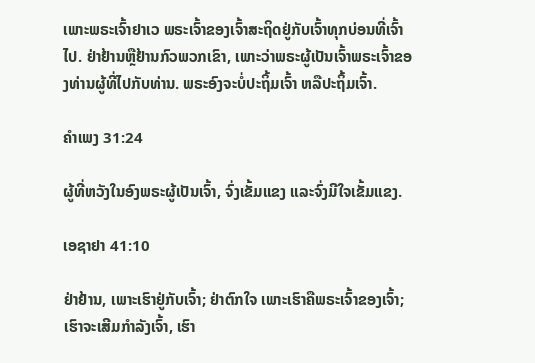ເພາະພຣະເຈົ້າຢາເວ ພຣະເຈົ້າຂອງເຈົ້າສະຖິດຢູ່ກັບເຈົ້າທຸກບ່ອນທີ່ເຈົ້າໄປ. ຢ່າຢ້ານຫຼືຢ້ານກົວພວກເຂົາ, ເພາະວ່າພຣະຜູ້ເປັນເຈົ້າພຣະເຈົ້າຂອງທ່ານຜູ້ທີ່ໄປກັບທ່ານ. ພຣະອົງຈະບໍ່ປະຖິ້ມເຈົ້າ ຫລືປະຖິ້ມເຈົ້າ.

ຄຳເພງ 31:24

ຜູ້ທີ່ຫວັງໃນອົງພຣະຜູ້ເປັນເຈົ້າ, ຈົ່ງເຂັ້ມແຂງ ແລະຈົ່ງມີໃຈເຂັ້ມແຂງ.

ເອຊາຢາ 41:10

ຢ່າຢ້ານ, ເພາະເຮົາຢູ່ກັບເຈົ້າ; ຢ່າຕົກໃຈ ເພາະເຮົາຄືພຣະເຈົ້າຂອງເຈົ້າ; ເຮົາຈະເສີມກຳລັງເຈົ້າ, ເຮົາ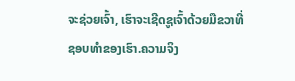ຈະຊ່ວຍເຈົ້າ, ເຮົາຈະເຊີດຊູເຈົ້າດ້ວຍມືຂວາທີ່ຊອບທຳຂອງເຮົາ.ຄວາມຈິງ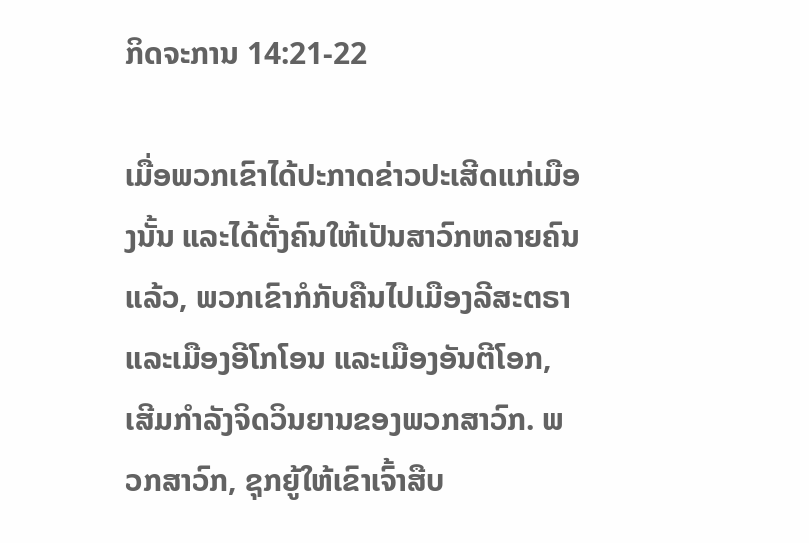ກິດຈະການ 14:21-22

ເມື່ອພວກເຂົາໄດ້ປະກາດຂ່າວປະເສີດແກ່ເມືອງນັ້ນ ແລະໄດ້ຕັ້ງຄົນໃຫ້ເປັນສາວົກຫລາຍຄົນແລ້ວ, ພວກເຂົາກໍກັບຄືນໄປເມືອງລີສະຕຣາ ແລະເມືອງອີໂກໂອນ ແລະເມືອງອັນຕີໂອກ, ເສີມກຳລັງຈິດວິນຍານຂອງພວກສາວົກ. ພວກສາວົກ, ຊຸກຍູ້ໃຫ້ເຂົາເຈົ້າສືບ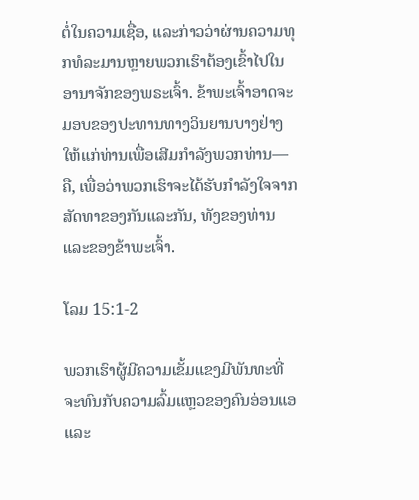ຕໍ່ໃນຄວາມເຊື່ອ, ແລະກ່າວວ່າຜ່ານຄວາມທຸກທໍລະມານຫຼາຍພວກເຮົາຕ້ອງເຂົ້າໄປໃນອານາຈັກຂອງພຣະເຈົ້າ. ຂ້າພະເຈົ້າອາດຈະມອບຂອງປະທານທາງວິນຍານບາງຢ່າງໃຫ້ແກ່ທ່ານເພື່ອເສີມກຳລັງພວກທ່ານ—ຄື, ເພື່ອວ່າພວກເຮົາຈະໄດ້ຮັບກຳລັງໃຈຈາກສັດທາຂອງກັນແລະກັນ, ທັງຂອງທ່ານແລະຂອງຂ້າພະເຈົ້າ.

ໂລມ 15:1-2

ພວກເຮົາຜູ້ມີຄວາມເຂັ້ມແຂງມີພັນທະທີ່ຈະທົນກັບຄວາມລົ້ມແຫຼວຂອງຄົນອ່ອນແອ ແລະ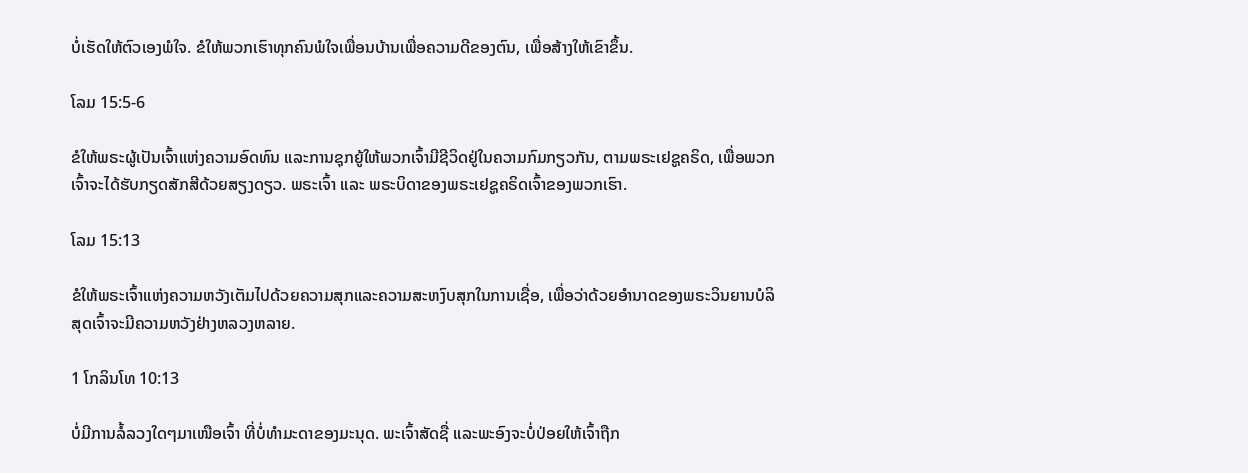ບໍ່ເຮັດໃຫ້ຕົວເອງພໍໃຈ. ຂໍໃຫ້ພວກເຮົາທຸກຄົນພໍໃຈເພື່ອນບ້ານເພື່ອຄວາມດີຂອງຕົນ, ເພື່ອສ້າງໃຫ້ເຂົາຂຶ້ນ.

ໂລມ 15:5-6

ຂໍໃຫ້ພຣະຜູ້ເປັນເຈົ້າແຫ່ງຄວາມອົດທົນ ແລະການຊຸກຍູ້ໃຫ້ພວກເຈົ້າມີຊີວິດຢູ່ໃນຄວາມກົມກຽວກັນ, ຕາມພຣະເຢຊູຄຣິດ, ເພື່ອພວກເຈົ້າຈະໄດ້ຮັບກຽດສັກສີດ້ວຍສຽງດຽວ. ພຣະເຈົ້າ ແລະ ພຣະບິດາຂອງພຣະເຢຊູຄຣິດເຈົ້າຂອງພວກເຮົາ.

ໂລມ 15:13

ຂໍໃຫ້ພຣະເຈົ້າແຫ່ງຄວາມຫວັງເຕັມໄປດ້ວຍຄວາມສຸກແລະຄວາມສະຫງົບສຸກໃນການເຊື່ອ, ເພື່ອວ່າດ້ວຍອຳນາດຂອງພຣະວິນຍານບໍລິສຸດເຈົ້າຈະມີຄວາມຫວັງຢ່າງຫລວງຫລາຍ.

1 ໂກລິນໂທ 10:13

ບໍ່ມີການລໍ້ລວງໃດໆມາເໜືອເຈົ້າ ທີ່ບໍ່ທຳມະດາຂອງມະນຸດ. ພະເຈົ້າສັດຊື່ ແລະພະອົງຈະບໍ່ປ່ອຍໃຫ້ເຈົ້າຖືກ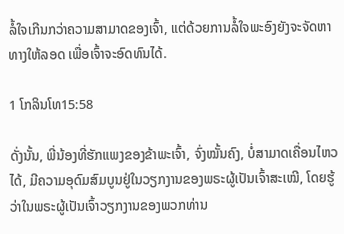ລໍ້ໃຈເກີນກວ່າຄວາມສາມາດຂອງເຈົ້າ, ແຕ່ດ້ວຍການລໍ້ໃຈພະອົງຍັງຈະຈັດຫາທາງໃຫ້ລອດ ເພື່ອເຈົ້າຈະອົດທົນໄດ້.

1 ໂກລິນໂທ15:58

ດັ່ງນັ້ນ, ພີ່ນ້ອງທີ່ຮັກແພງຂອງຂ້າພະເຈົ້າ, ຈົ່ງໝັ້ນຄົງ, ບໍ່ສາມາດເຄື່ອນໄຫວໄດ້, ມີຄວາມອຸດົມສົມບູນຢູ່ໃນວຽກງານຂອງພຣະຜູ້ເປັນເຈົ້າສະເໝີ, ໂດຍຮູ້ວ່າໃນພຣະຜູ້ເປັນເຈົ້າວຽກງານຂອງພວກທ່ານ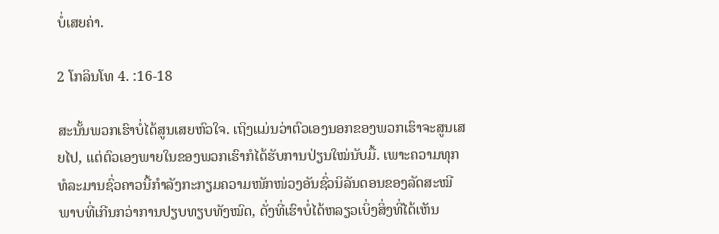ບໍ່ເສຍຄ່າ.

2 ໂກລິນໂທ 4. :16-18

ສະນັ້ນພວກເຮົາບໍ່ໄດ້ສູນເສຍຫົວໃຈ. ເຖິງແມ່ນວ່າຕົວເອງນອກຂອງພວກເຮົາຈະສູນເສຍໄປ, ແຕ່ຕົວເອງພາຍໃນຂອງພວກເຮົາກໍໄດ້ຮັບການປ່ຽນໃໝ່ນັບມື້. ເພາະຄວາມທຸກທໍລະມານຊົ່ວຄາວນີ້ກຳລັງກະກຽມຄວາມໜັກໜ່ວງອັນຊົ່ວນິລັນດອນຂອງລັດສະໝີພາບທີ່ເກີນກວ່າການປຽບທຽບທັງໝົດ, ດັ່ງທີ່ເຮົາບໍ່ໄດ້ຫລຽວເບິ່ງສິ່ງທີ່ໄດ້ເຫັນ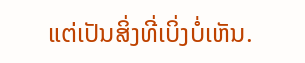ແຕ່ເປັນສິ່ງທີ່ເບິ່ງບໍ່ເຫັນ.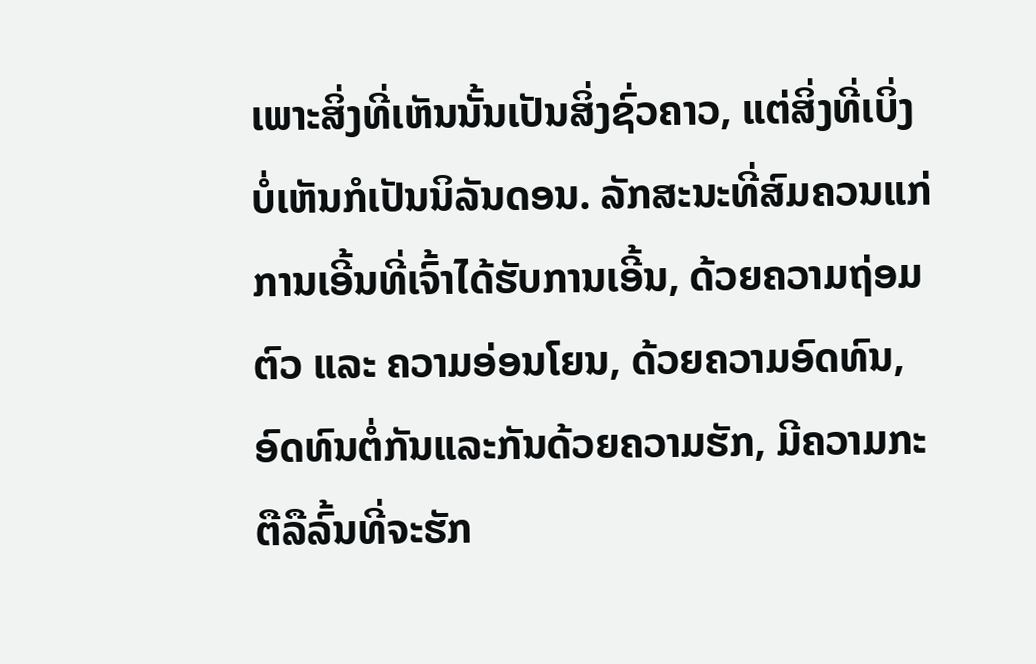ເພາະສິ່ງທີ່ເຫັນນັ້ນເປັນສິ່ງຊົ່ວຄາວ, ແຕ່ສິ່ງທີ່ເບິ່ງບໍ່ເຫັນກໍເປັນນິລັນດອນ. ລັກສະນະທີ່ສົມຄວນແກ່ການເອີ້ນທີ່ເຈົ້າໄດ້ຮັບການເອີ້ນ, ດ້ວຍຄວາມຖ່ອມຕົວ ແລະ ຄວາມອ່ອນໂຍນ, ດ້ວຍຄວາມອົດທົນ, ອົດທົນຕໍ່ກັນແລະກັນດ້ວຍຄວາມຮັກ, ມີຄວາມກະຕືລືລົ້ນທີ່ຈະຮັກ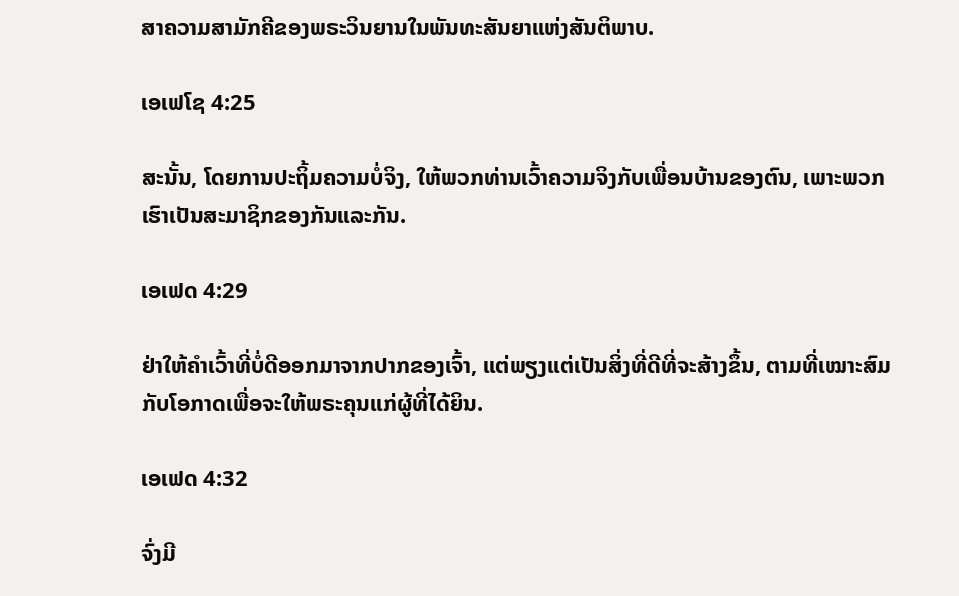ສາຄວາມສາມັກຄີຂອງພຣະວິນຍານໃນພັນທະສັນຍາແຫ່ງສັນຕິພາບ.

ເອເຟໂຊ 4:25

ສະນັ້ນ, ໂດຍການປະຖິ້ມຄວາມບໍ່ຈິງ, ໃຫ້ພວກທ່ານເວົ້າຄວາມຈິງກັບເພື່ອນບ້ານຂອງຕົນ, ເພາະພວກເຮົາເປັນສະມາຊິກຂອງກັນແລະກັນ.

ເອເຟດ 4:29

ຢ່າໃຫ້ຄຳເວົ້າທີ່ບໍ່ດີອອກມາຈາກປາກຂອງເຈົ້າ, ແຕ່ພຽງແຕ່ເປັນສິ່ງທີ່ດີທີ່ຈະສ້າງຂຶ້ນ, ຕາມທີ່ເໝາະສົມກັບໂອກາດເພື່ອຈະໃຫ້ພຣະຄຸນແກ່ຜູ້ທີ່ໄດ້ຍິນ.

ເອເຟດ 4:32

ຈົ່ງມີ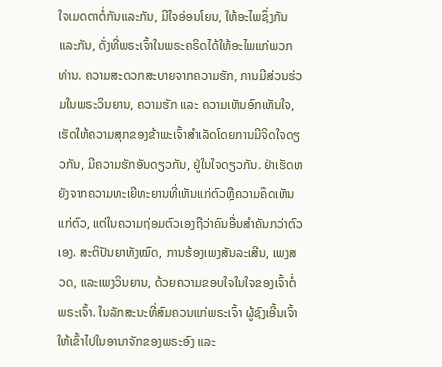ໃຈເມດຕາຕໍ່ກັນແລະກັນ, ມີໃຈອ່ອນໂຍນ, ໃຫ້ອະໄພຊຶ່ງກັນແລະກັນ, ດັ່ງທີ່ພຣະເຈົ້າໃນພຣະຄຣິດໄດ້ໃຫ້ອະໄພແກ່ພວກທ່ານ. ຄວາມສະດວກສະບາຍຈາກຄວາມຮັກ, ການມີສ່ວນຮ່ວມໃນພຣະວິນຍານ, ຄວາມຮັກ ແລະ ຄວາມເຫັນອົກເຫັນໃຈ, ເຮັດໃຫ້ຄວາມສຸກຂອງຂ້າພະເຈົ້າສຳເລັດໂດຍການມີຈິດໃຈດຽວກັນ, ມີຄວາມຮັກອັນດຽວກັນ, ຢູ່ໃນໃຈດຽວກັນ. ຢ່າເຮັດຫຍັງຈາກຄວາມທະເຍີທະຍານທີ່ເຫັນແກ່ຕົວຫຼືຄວາມຄຶດເຫັນແກ່ຕົວ, ແຕ່ໃນຄວາມຖ່ອມຕົວເອງຖືວ່າຄົນອື່ນສຳຄັນກວ່າຕົວເອງ. ສະຕິປັນຍາທັງໝົດ, ການຮ້ອງເພງສັນລະເສີນ, ເພງສວດ, ແລະເພງວິນຍານ, ດ້ວຍຄວາມຂອບໃຈໃນໃຈຂອງເຈົ້າຕໍ່ພຣະເຈົ້າ. ໃນລັກສະນະທີ່ສົມຄວນແກ່ພຣະເຈົ້າ ຜູ້ຊົງເອີ້ນເຈົ້າໃຫ້ເຂົ້າໄປໃນອານາຈັກຂອງພຣະອົງ ແລະ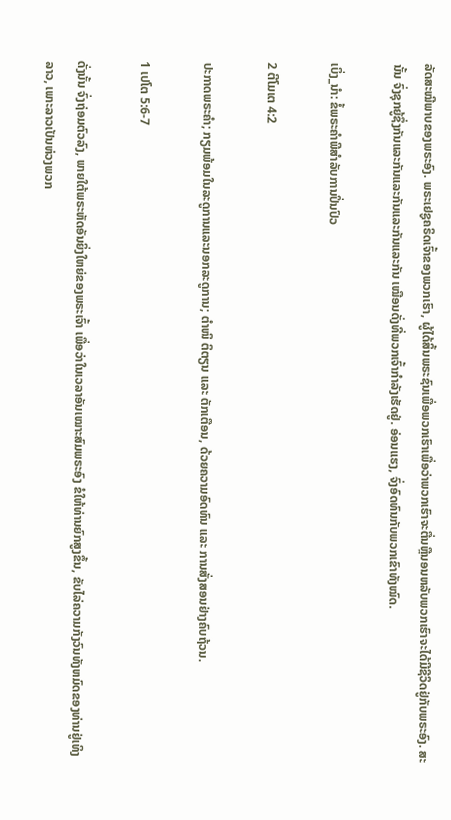ລັດສະໝີພາບຂອງພຣະອົງ. ພຣະເຢຊູຄຣິດເຈົ້າຂອງພວກເຮົາ, ຜູ້ໄດ້ສິ້ນພຣະຊົນເພື່ອພວກເຮົາເພື່ອວ່າພວກເຮົາຈະຕື່ນຫຼືນອນຫລັບພວກເຮົາຈະໄດ້ມີຊີວິດຢູ່ກັບພຣະອົງ. ສະນັ້ນ ຈົ່ງຊຸກຍູ້ຊຶ່ງກັນແລະກັນແລະກັນແລະກັນແລະກັນ ເໝືອນດັ່ງທີ່ພວກເຈົ້າກຳລັງເຮັດຢູ່. ອ່ອນແຮງ, ຈົ່ງອົດທົນກັບພວກເຂົາທັງໝົດ.

ເບິ່ງ_ນຳ: ຂໍ້ພຣະຄໍາພີສໍາລັບການປິ່ນປົວ

2 ຕີໂມເຕ 4:2

ປະກາດພຣະຄຳ; ກຽມພ້ອມໃນລະດູການແລະນອກລະດູການ; ຕຳໜິ ຕິຕຽນ ແລະ ຕັກເຕືອນ, ດ້ວຍຄວາມອົດທົນ ແລະ ການສັ່ງສອນຢ່າງຄົບຖ້ວນ.

1 ເປໂຕ 5:6-7

ດັ່ງນັ້ນ ຈົ່ງຖ່ອມຕົວລົງ, ພາຍໃຕ້ພຣະຫັດອັນຍິ່ງໃຫຍ່ຂອງພຣະເຈົ້າ ເພື່ອວ່າໃນເວລາອັນເໝາະສົມພຣະອົງ ຂໍໃຫ້ທ່ານຍົກສູງຂຶ້ນ, ຂັບໄລ່ຄວາມກັງວົນທັງຫມົດຂອງທ່ານຢູ່ເທິງລາວ, ເພາະລາວເປັນຫ່ວງພວກ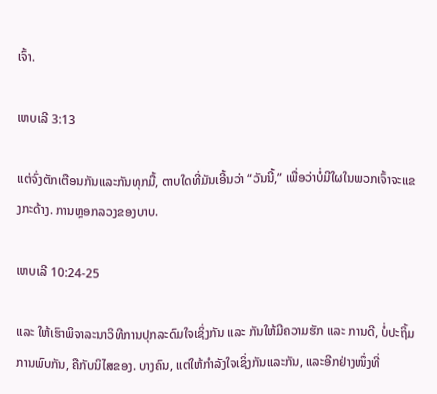ເຈົ້າ.

ເຫບເລີ 3:13

ແຕ່ຈົ່ງຕັກເຕືອນກັນແລະກັນທຸກມື້, ຕາບໃດທີ່ມັນເອີ້ນວ່າ “ວັນນີ້,” ເພື່ອວ່າບໍ່ມີໃຜໃນພວກເຈົ້າຈະແຂງກະດ້າງ. ການຫຼອກລວງຂອງບາບ.

ເຫບເລີ 10:24-25

ແລະ ໃຫ້ເຮົາພິຈາລະນາວິທີການປຸກລະດົມໃຈເຊິ່ງກັນ ແລະ ກັນໃຫ້ມີຄວາມຮັກ ແລະ ການດີ, ບໍ່ປະຖິ້ມການພົບກັນ, ຄືກັບນິໄສຂອງ. ບາງຄົນ, ແຕ່ໃຫ້ກຳລັງໃຈເຊິ່ງກັນແລະກັນ, ແລະອີກຢ່າງໜຶ່ງທີ່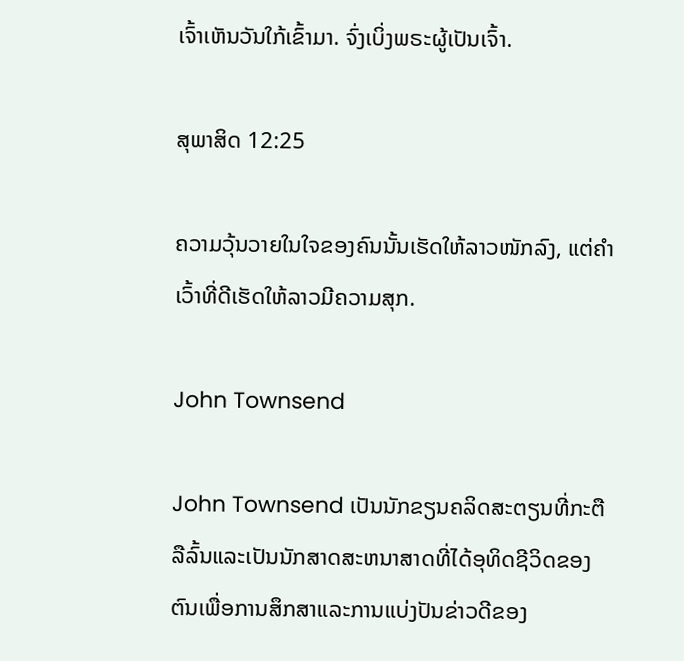ເຈົ້າເຫັນວັນໃກ້ເຂົ້າມາ. ຈົ່ງເບິ່ງພຣະຜູ້ເປັນເຈົ້າ.

ສຸພາສິດ 12:25

ຄວາມວຸ້ນວາຍໃນໃຈຂອງຄົນນັ້ນເຮັດໃຫ້ລາວໜັກລົງ, ແຕ່ຄຳເວົ້າທີ່ດີເຮັດໃຫ້ລາວມີຄວາມສຸກ.

John Townsend

John Townsend ເປັນນັກຂຽນຄລິດສະຕຽນທີ່ກະຕືລືລົ້ນແລະເປັນນັກສາດສະຫນາສາດທີ່ໄດ້ອຸທິດຊີວິດຂອງຕົນເພື່ອການສຶກສາແລະການແບ່ງປັນຂ່າວດີຂອງ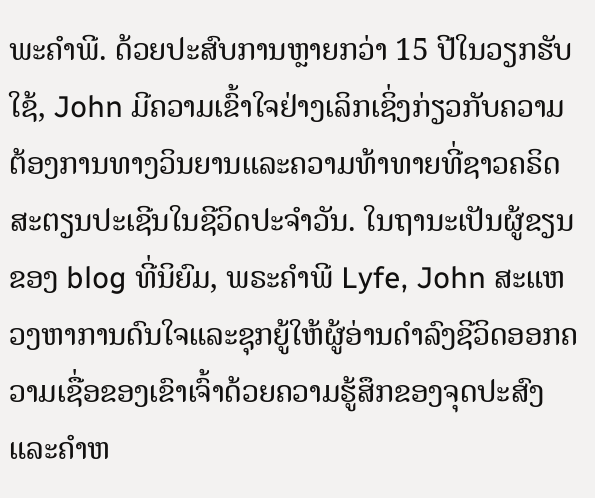ພະຄໍາພີ. ດ້ວຍປະສົບການຫຼາຍກວ່າ 15 ປີໃນວຽກຮັບໃຊ້, John ມີຄວາມເຂົ້າໃຈຢ່າງເລິກເຊິ່ງກ່ຽວກັບຄວາມຕ້ອງການທາງວິນຍານແລະຄວາມທ້າທາຍທີ່ຊາວຄຣິດສະຕຽນປະເຊີນໃນຊີວິດປະຈໍາວັນ. ໃນຖານະເປັນຜູ້ຂຽນຂອງ blog ທີ່ນິຍົມ, ພຣະຄໍາພີ Lyfe, John ສະແຫວງຫາການດົນໃຈແລະຊຸກຍູ້ໃຫ້ຜູ້ອ່ານດໍາລົງຊີວິດອອກຄວາມເຊື່ອຂອງເຂົາເຈົ້າດ້ວຍຄວາມຮູ້ສຶກຂອງຈຸດປະສົງແລະຄໍາຫ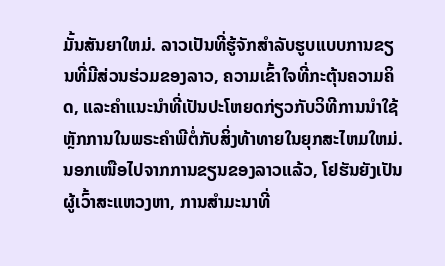ມັ້ນສັນຍາໃຫມ່. ລາວເປັນທີ່ຮູ້ຈັກສໍາລັບຮູບແບບການຂຽນທີ່ມີສ່ວນຮ່ວມຂອງລາວ, ຄວາມເຂົ້າໃຈທີ່ກະຕຸ້ນຄວາມຄິດ, ແລະຄໍາແນະນໍາທີ່ເປັນປະໂຫຍດກ່ຽວກັບວິທີການນໍາໃຊ້ຫຼັກການໃນພຣະຄໍາພີຕໍ່ກັບສິ່ງທ້າທາຍໃນຍຸກສະໄຫມໃຫມ່. ນອກເໜືອໄປຈາກການຂຽນຂອງລາວແລ້ວ, ໂຢຮັນຍັງເປັນຜູ້ເວົ້າສະແຫວງຫາ, ການສຳມະນາທີ່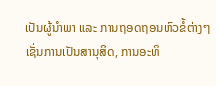ເປັນຜູ້ນຳພາ ແລະ ການຖອດຖອນຫົວຂໍ້ຕ່າງໆເຊັ່ນການເປັນສານຸສິດ, ການອະທິ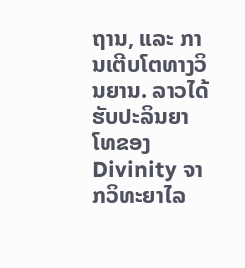ຖານ, ແລະ ການເຕີບໂຕທາງວິນຍານ. ລາວໄດ້ຮັບປະລິນຍາໂທຂອງ Divinity ຈາກວິທະຍາໄລ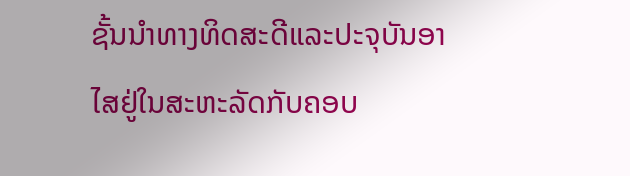ຊັ້ນນໍາທາງທິດສະດີແລະປະຈຸບັນອາໄສຢູ່ໃນສະຫະລັດກັບຄອບ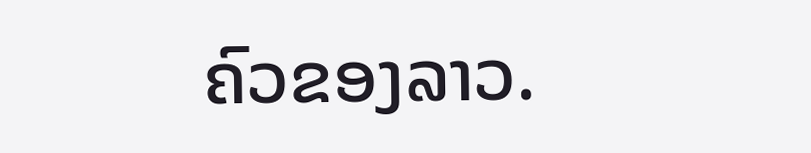ຄົວຂອງລາວ.